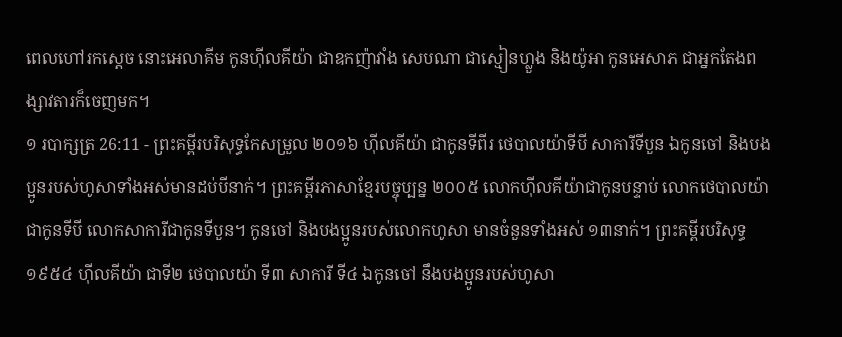ពេលហៅរកស្តេច នោះអេលាគីម កូនហ៊ីលគីយ៉ា ជាឧកញ៉ាវាំង សេបណា ជាស្មៀនហ្លួង និងយ៉ូអា កូនអេសាភ ជាអ្នកតែងពង្សាវតារក៏ចេញមក។
១ របាក្សត្រ 26:11 - ព្រះគម្ពីរបរិសុទ្ធកែសម្រួល ២០១៦ ហ៊ីលគីយ៉ា ជាកូនទីពីរ ថេបាលយ៉ាទីបី សាការីទីបួន ឯកូនចៅ និងបងប្អូនរបស់ហូសាទាំងអស់មានដប់បីនាក់។ ព្រះគម្ពីរភាសាខ្មែរបច្ចុប្បន្ន ២០០៥ លោកហ៊ីលគីយ៉ាជាកូនបន្ទាប់ លោកថេបាលយ៉ាជាកូនទីបី លោកសាការីជាកូនទីបួន។ កូនចៅ និងបងប្អូនរបស់លោកហូសា មានចំនួនទាំងអស់ ១៣នាក់។ ព្រះគម្ពីរបរិសុទ្ធ ១៩៥៤ ហ៊ីលគីយ៉ា ជាទី២ ថេបាលយ៉ា ទី៣ សាការី ទី៤ ឯកូនចៅ នឹងបងប្អូនរបស់ហូសា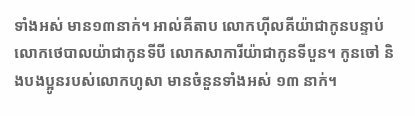ទាំងអស់ មាន១៣នាក់។ អាល់គីតាប លោកហ៊ីលគីយ៉ាជាកូនបន្ទាប់ លោកថេបាលយ៉ាជាកូនទីបី លោកសាការីយ៉ាជាកូនទីបួន។ កូនចៅ និងបងប្អូនរបស់លោកហូសា មានចំនួនទាំងអស់ ១៣ នាក់។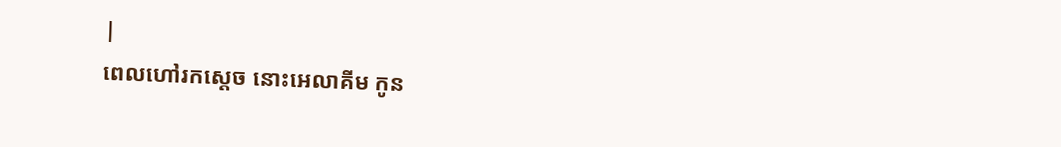|
ពេលហៅរកស្តេច នោះអេលាគីម កូន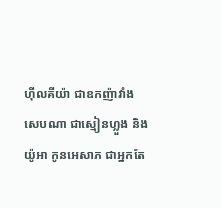ហ៊ីលគីយ៉ា ជាឧកញ៉ាវាំង សេបណា ជាស្មៀនហ្លួង និងយ៉ូអា កូនអេសាភ ជាអ្នកតែ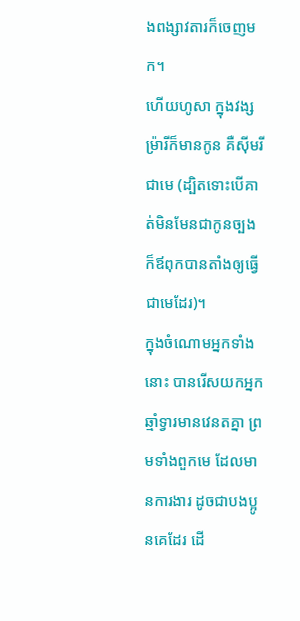ងពង្សាវតារក៏ចេញមក។
ហើយហូសា ក្នុងវង្សម្រ៉ារីក៏មានកូន គឺស៊ីមរី ជាមេ (ដ្បិតទោះបើគាត់មិនមែនជាកូនច្បង ក៏ឪពុកបានតាំងឲ្យធ្វើជាមេដែរ)។
ក្នុងចំណោមអ្នកទាំងនោះ បានរើសយកអ្នកឆ្មាំទ្វារមានវេនតគ្នា ព្រមទាំងពួកមេ ដែលមានការងារ ដូចជាបងប្អូនគេដែរ ដើ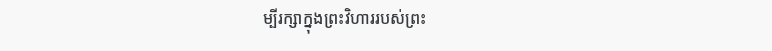ម្បីរក្សាក្នុងព្រះវិហាររបស់ព្រះ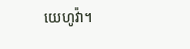យេហូវ៉ា។